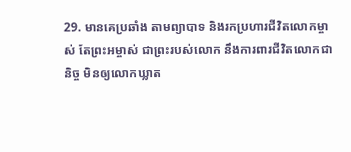29. មានគេប្រឆាំង តាមព្យាបាទ និងរកប្រហារជីវិតលោកម្ចាស់ តែព្រះអម្ចាស់ ជាព្រះរបស់លោក នឹងការពារជីវិតលោកជានិច្ច មិនឲ្យលោកឃ្លាត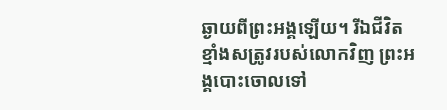ឆ្ងាយពីព្រះអង្គឡើយ។ រីឯជីវិតខ្មាំងសត្រូវរបស់លោកវិញ ព្រះអង្គបោះចោលទៅ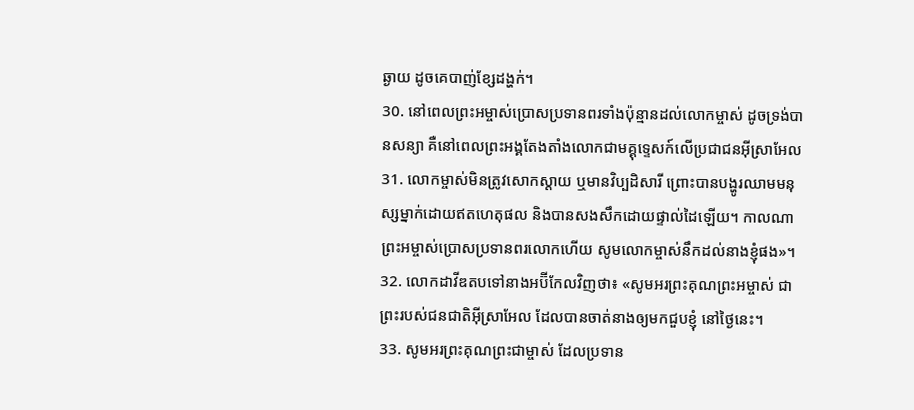ឆ្ងាយ ដូចគេបាញ់ខ្សែដង្ហក់។
30. នៅពេលព្រះអម្ចាស់ប្រោសប្រទានពរទាំងប៉ុន្មានដល់លោកម្ចាស់ ដូចទ្រង់បានសន្យា គឺនៅពេលព្រះអង្គតែងតាំងលោកជាមគ្គុទេ្ទសក៍លើប្រជាជនអ៊ីស្រាអែល
31. លោកម្ចាស់មិនត្រូវសោកស្ដាយ ឬមានវិប្បដិសារី ព្រោះបានបង្ហូរឈាមមនុស្សម្នាក់ដោយឥតហេតុផល និងបានសងសឹកដោយផ្ទាល់ដៃឡើយ។ កាលណាព្រះអម្ចាស់ប្រោសប្រទានពរលោកហើយ សូមលោកម្ចាស់នឹកដល់នាងខ្ញុំផង»។
32. លោកដាវីឌតបទៅនាងអប៊ីកែលវិញថា៖ «សូមអរព្រះគុណព្រះអម្ចាស់ ជាព្រះរបស់ជនជាតិអ៊ីស្រាអែល ដែលបានចាត់នាងឲ្យមកជួបខ្ញុំ នៅថ្ងៃនេះ។
33. សូមអរព្រះគុណព្រះជាម្ចាស់ ដែលប្រទាន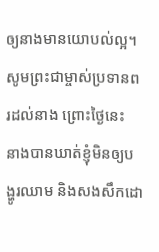ឲ្យនាងមានយោបល់ល្អ។ សូមព្រះជាម្ចាស់ប្រទានពរដល់នាង ព្រោះថ្ងៃនេះ នាងបានឃាត់ខ្ញុំមិនឲ្យបង្ហូរឈាម និងសងសឹកដោ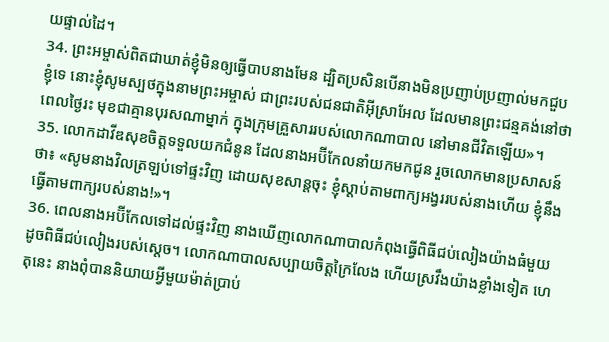យផ្ទាល់ដៃ។
34. ព្រះអម្ចាស់ពិតជាឃាត់ខ្ញុំមិនឲ្យធ្វើបាបនាងមែន ដ្បិតប្រសិនបើនាងមិនប្រញាប់ប្រញាល់មកជួបខ្ញុំទេ នោះខ្ញុំសូមស្បថក្នុងនាមព្រះអម្ចាស់ ជាព្រះរបស់ជនជាតិអ៊ីស្រាអែល ដែលមានព្រះជន្មគង់នៅថា ពេលថ្ងៃរះ មុខជាគ្មានបុរសណាម្នាក់ ក្នុងក្រុមគ្រួសាររបស់លោកណាបាល នៅមានជីវិតឡើយ»។
35. លោកដាវីឌសុខចិត្តទទួលយកជំនូន ដែលនាងអប៊ីកែលនាំយកមកជូន រួចលោកមានប្រសាសន៍ថា៖ «សូមនាងវិលត្រឡប់ទៅផ្ទះវិញ ដោយសុខសាន្តចុះ ខ្ញុំស្ដាប់តាមពាក្យអង្វររបស់នាងហើយ ខ្ញុំនឹងធ្វើតាមពាក្យរបស់នាង!»។
36. ពេលនាងអប៊ីកែលទៅដល់ផ្ទះវិញ នាងឃើញលោកណាបាលកំពុងធ្វើពិធីជប់លៀងយ៉ាងធំមួយ ដូចពិធីជប់លៀងរបស់ស្ដេច។ លោកណាបាលសប្បាយចិត្តក្រៃលែង ហើយស្រវឹងយ៉ាងខ្លាំងទៀត ហេតុនេះ នាងពុំបាននិយាយអ្វីមួយម៉ាត់ប្រាប់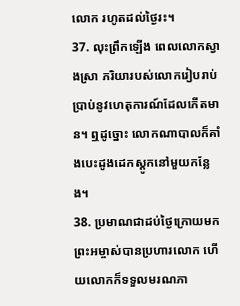លោក រហូតដល់ថ្ងៃរះ។
37. លុះព្រឹកឡើង ពេលលោកស្វាងស្រា ភរិយារបស់លោករៀបរាប់ប្រាប់នូវហេតុការណ៍ដែលកើតមាន។ ឮដូច្នោះ លោកណាបាលក៏គាំងបេះដូងដេកស្ដូកនៅមួយកន្លែង។
38. ប្រមាណជាដប់ថ្ងៃក្រោយមក ព្រះអម្ចាស់បានប្រហារលោក ហើយលោកក៏ទទួលមរណភា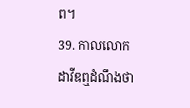ព។
39. កាលលោកដាវីឌឮដំណឹងថា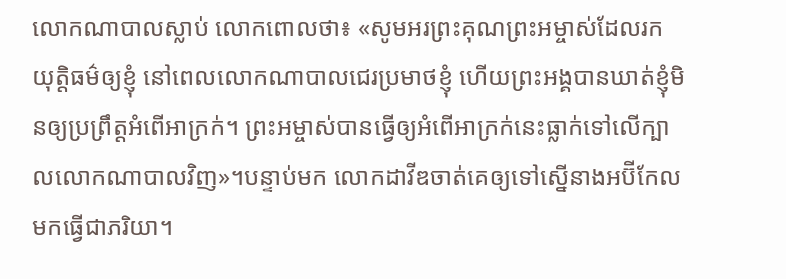លោកណាបាលស្លាប់ លោកពោលថា៖ «សូមអរព្រះគុណព្រះអម្ចាស់ដែលរកយុត្តិធម៌ឲ្យខ្ញុំ នៅពេលលោកណាបាលជេរប្រមាថខ្ញុំ ហើយព្រះអង្គបានឃាត់ខ្ញុំមិនឲ្យប្រព្រឹត្តអំពើអាក្រក់។ ព្រះអម្ចាស់បានធ្វើឲ្យអំពើអាក្រក់នេះធ្លាក់ទៅលើក្បាលលោកណាបាលវិញ»។បន្ទាប់មក លោកដាវីឌចាត់គេឲ្យទៅស្នើនាងអប៊ីកែលមកធ្វើជាភរិយា។